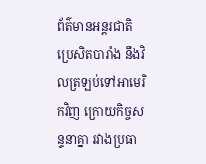ព័ត៌មានអន្តរជាតិ
ប្រេសិតបារាំង នឹងវិលត្រឡប់ទៅអាមេរិកវិញ ក្រោយកិច្ចសន្ទនាគ្នា រវាងប្រធា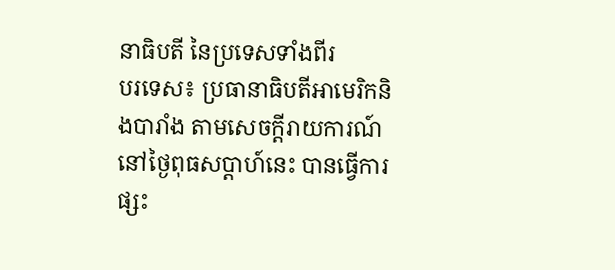នាធិបតី នៃប្រទេសទាំងពីរ
បរទេស៖ ប្រធានាធិបតីអាមេរិកនិងបារាំង តាមសេចក្តីរាយការណ៍ នៅថ្ងៃពុធសប្ដាហ៍នេះ បានធ្វើការផ្សះ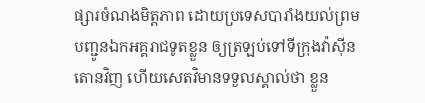ផ្សារចំណងមិត្តភាព ដោយប្រទេសបារាំងយល់ព្រម បញ្ជូនឯកអគ្គរាជទូតខ្លួន ឲ្យត្រឡប់ទៅទីក្រុងវ៉ាស៊ីនតោនវិញ ហើយសេតវិមានទទួលស្គាល់ថា ខ្លួន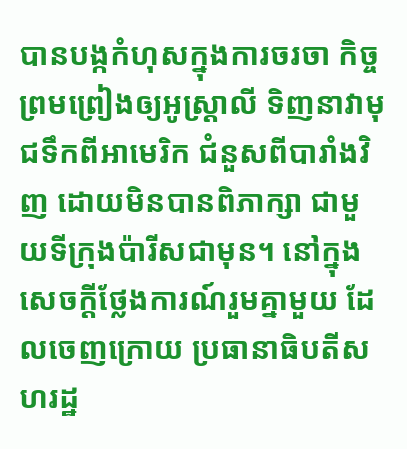បានបង្កកំហុសក្នុងការចរចា កិច្ចព្រមព្រៀងឲ្យអូស្ត្រាលី ទិញនាវាមុជទឹកពីអាមេរិក ជំនួសពីបារាំងវិញ ដោយមិនបានពិភាក្សា ជាមួយទីក្រុងប៉ារីសជាមុន។ នៅក្នុងសេចក្តីថ្លែងការណ៍រួមគ្នាមួយ ដែលចេញក្រោយ ប្រធានាធិបតីសហរដ្ឋ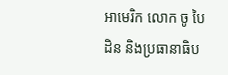អាមេរិក លោក ចូ បៃដិន និងប្រធានាធិប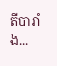តីបារាំង...